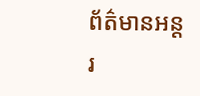ព័ត៌មានអន្តរ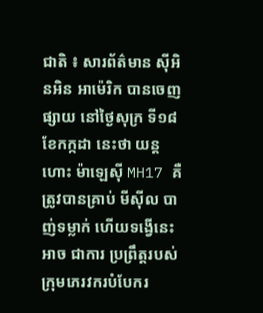ជាតិ ៖ សារព័ត៌មាន ស៊ីអិនអិន អាម៉េរិក បានចេញផ្សាយ នៅថ្ងៃសុក្រ ទី១៨ ខែកក្កដា នេះថា យន្តហោះ ម៉ាឡេស៊ី MH17 គឺត្រូវបានគ្រាប់ មីស៊ីល បាញ់ទម្លាក់ ហើយទង្វើនេះ អាច ជាការ ប្រព្រឹត្តរបស់ ក្រុមភេរវករបំបែករ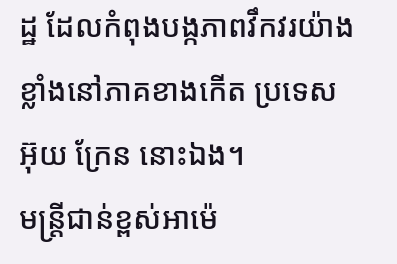ដ្ឋ ដែលកំពុងបង្កភាពវឹកវរយ៉ាងខ្លាំងនៅភាគខាងកើត ប្រទេស អ៊ុយ ក្រែន នោះឯង។
មន្ត្រីជាន់ខ្ពស់អាម៉េ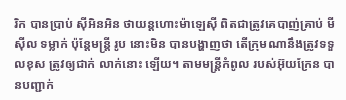រិក បានប្រាប់ ស៊ីអិនអិន ថាយន្តហោះម៉ាឡេស៊ី ពិតជាត្រូវគេបាញ់គ្រាប់ មីស៊ីល ទម្លាក់ ប៉ុន្តែមន្ត្រី រូប នោះមិន បានបង្ហាញថា តើក្រុមណានឹងត្រូវទទួលខុស ត្រូវឲ្យជាក់ លាក់នោះ ឡើយ។ តាមមន្ត្រីកំពូល របស់អ៊ុយក្រែន បានបញ្ជាក់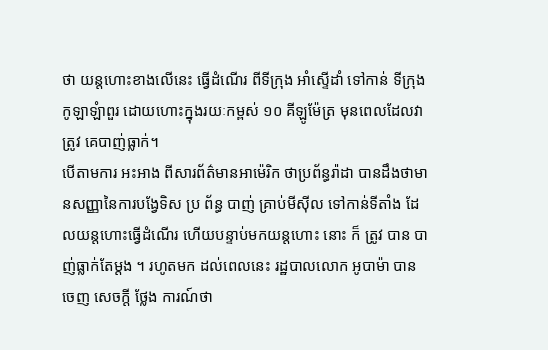ថា យន្តហោះខាងលើនេះ ធ្វើដំណើរ ពីទីក្រុង អាំស្ទើដាំ ទៅកាន់ ទីក្រុងកូឡាឡំាពួរ ដោយហោះក្នុងរយៈកម្ពស់ ១០ គីឡូម៉ែត្រ មុនពេលដែលវាត្រូវ គេបាញ់ធ្លាក់។
បើតាមការ អះអាង ពីសារព័ត៌មានអាម៉េរិក ថាប្រព័ន្ធរ៉ាដា បានដឹងថាមានសញ្ញានៃការបង្វែទិស ប្រ ព័ន្ធ បាញ់ គ្រាប់មីស៊ីល ទៅកាន់ទីតាំង ដែលយន្តហោះធ្វើដំណើរ ហើយបន្ទាប់មកយន្តហោះ នោះ ក៏ ត្រូវ បាន បាញ់ធ្លាក់តែម្តង ។ រហូតមក ដល់ពេលនេះ រដ្ឋបាលលោក អូបាម៉ា បានចេញ សេចក្តី ថ្លែង ការណ៍ថា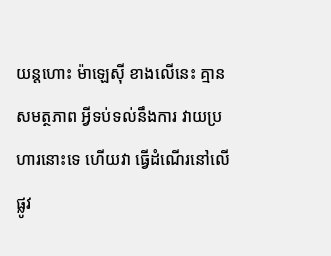យន្តហោះ ម៉ាឡេស៊ី ខាងលើនេះ គ្មានសមត្ថភាព អ្វីទប់ទល់នឹងការ វាយប្រហារនោះទេ ហើយវា ធ្វើដំណើរនៅលើផ្លូវ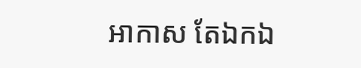អាកាស តែឯកឯ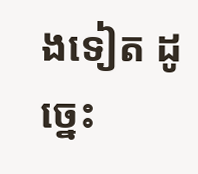ងទៀត ដូច្នេះ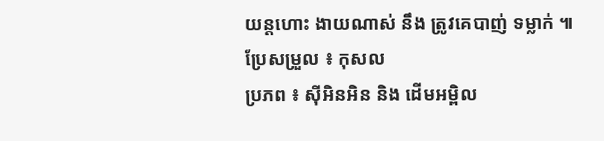យន្តហោះ ងាយណាស់ នឹង ត្រូវគេបាញ់ ទម្លាក់ ៕
ប្រែសម្រួល ៖ កុសល
ប្រភព ៖ ស៊ីអិនអិន និង ដើមអម្ពិល